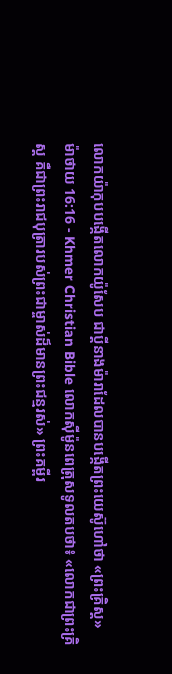លោកយ៉ាកុបបង្កើតលោកយ៉ូសែប ជាប្ដីនាងម៉ារាដែលបានបង្កើតព្រះយេស៊ូហៅថា «ព្រះគ្រិស្ដ»
ម៉ាថាយ 16:16 - Khmer Christian Bible លោកស៊ីម៉ូនពេត្រុសទូលតបថា៖ «លោកជាព្រះគ្រិស្ដ គឺជាព្រះរាជបុត្រារបស់ព្រះជាម្ចាស់ដ៏មានព្រះជន្មរស់» ព្រះគម្ពីរ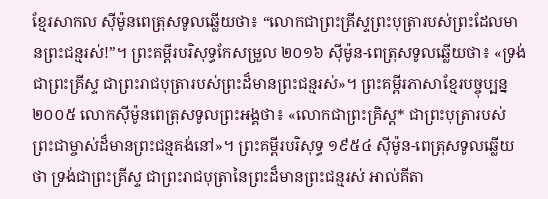ខ្មែរសាកល ស៊ីម៉ូនពេត្រុសទូលឆ្លើយថា៖ “លោកជាព្រះគ្រីស្ទព្រះបុត្រារបស់ព្រះដែលមានព្រះជន្មរស់!”។ ព្រះគម្ពីរបរិសុទ្ធកែសម្រួល ២០១៦ ស៊ីម៉ូន-ពេត្រុសទូលឆ្លើយថា៖ «ទ្រង់ជាព្រះគ្រីស្ទ ជាព្រះរាជបុត្រារបស់ព្រះដ៏មានព្រះជន្មរស់»។ ព្រះគម្ពីរភាសាខ្មែរបច្ចុប្បន្ន ២០០៥ លោកស៊ីម៉ូនពេត្រុសទូលព្រះអង្គថា៖ «លោកជាព្រះគ្រិស្ត* ជាព្រះបុត្រារបស់ព្រះជាម្ចាស់ដ៏មានព្រះជន្មគង់នៅ»។ ព្រះគម្ពីរបរិសុទ្ធ ១៩៥៤ ស៊ីម៉ូន-ពេត្រុសទូលឆ្លើយថា ទ្រង់ជាព្រះគ្រីស្ទ ជាព្រះរាជបុត្រានៃព្រះដ៏មានព្រះជន្មរស់ អាល់គីតា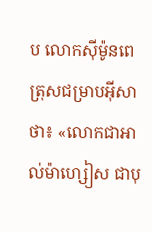ប លោកស៊ីម៉ូនពេត្រុសជម្រាបអ៊ីសាថា៖ «លោកជាអាល់ម៉ាហ្សៀស ជាបុ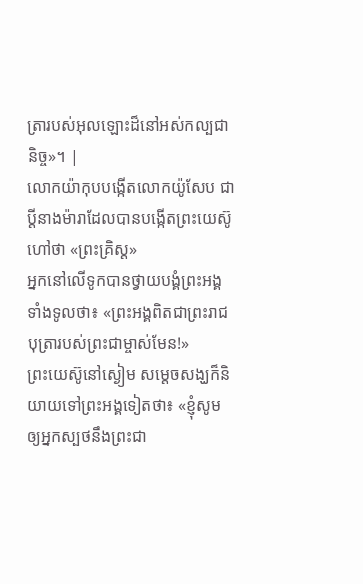ត្រារបស់អុលឡោះដ៏នៅអស់កល្បជានិច្ច»។ |
លោកយ៉ាកុបបង្កើតលោកយ៉ូសែប ជាប្ដីនាងម៉ារាដែលបានបង្កើតព្រះយេស៊ូហៅថា «ព្រះគ្រិស្ដ»
អ្នកនៅលើទូកបានថ្វាយបង្គំព្រះអង្គទាំងទូលថា៖ «ព្រះអង្គពិតជាព្រះរាជបុត្រារបស់ព្រះជាម្ចាស់មែន!»
ព្រះយេស៊ូនៅស្ងៀម សម្ដេចសង្ឃក៏និយាយទៅព្រះអង្គទៀតថា៖ «ខ្ញុំសូមឲ្យអ្នកស្បថនឹងព្រះជា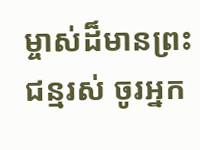ម្ចាស់ដ៏មានព្រះជន្មរស់ ចូរអ្នក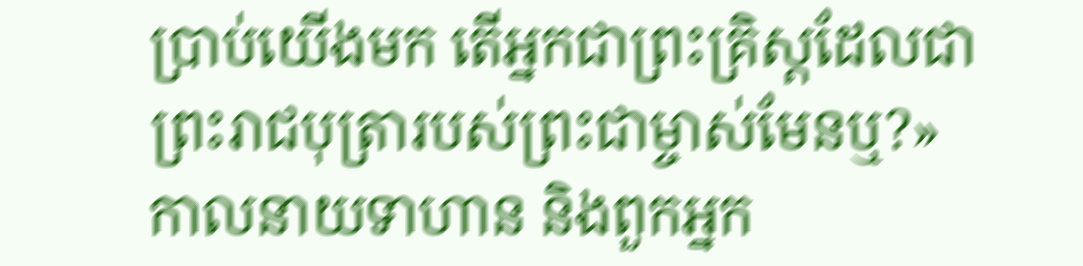ប្រាប់យើងមក តើអ្នកជាព្រះគ្រិស្ដដែលជាព្រះរាជបុត្រារបស់ព្រះជាម្ចាស់មែនឬ?»
កាលនាយទាហាន និងពួកអ្នក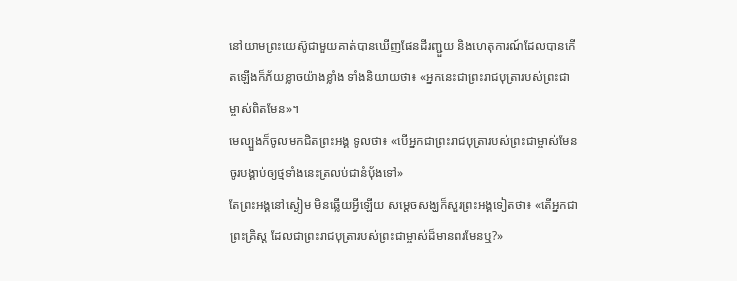នៅយាមព្រះយេស៊ូជាមួយគាត់បានឃើញផែនដីរញ្ជួយ និងហេតុការណ៍ដែលបានកើតឡើងក៏ភ័យខ្លាចយ៉ាងខ្លាំង ទាំងនិយាយថា៖ «អ្នកនេះជាព្រះរាជបុត្រារបស់ព្រះជាម្ចាស់ពិតមែន»។
មេល្បួងក៏ចូលមកជិតព្រះអង្គ ទូលថា៖ «បើអ្នកជាព្រះរាជបុត្រារបស់ព្រះជាម្ចាស់មែន ចូរបង្គាប់ឲ្យថ្មទាំងនេះត្រលប់ជានំប៉័ងទៅ»
តែព្រះអង្គនៅស្ងៀម មិនឆ្លើយអ្វីឡើយ សម្ដេចសង្ឃក៏សួរព្រះអង្គទៀតថា៖ «តើអ្នកជាព្រះគ្រិស្ដ ដែលជាព្រះរាជបុត្រារបស់ព្រះជាម្ចាស់ដ៏មានពរមែនឬ?»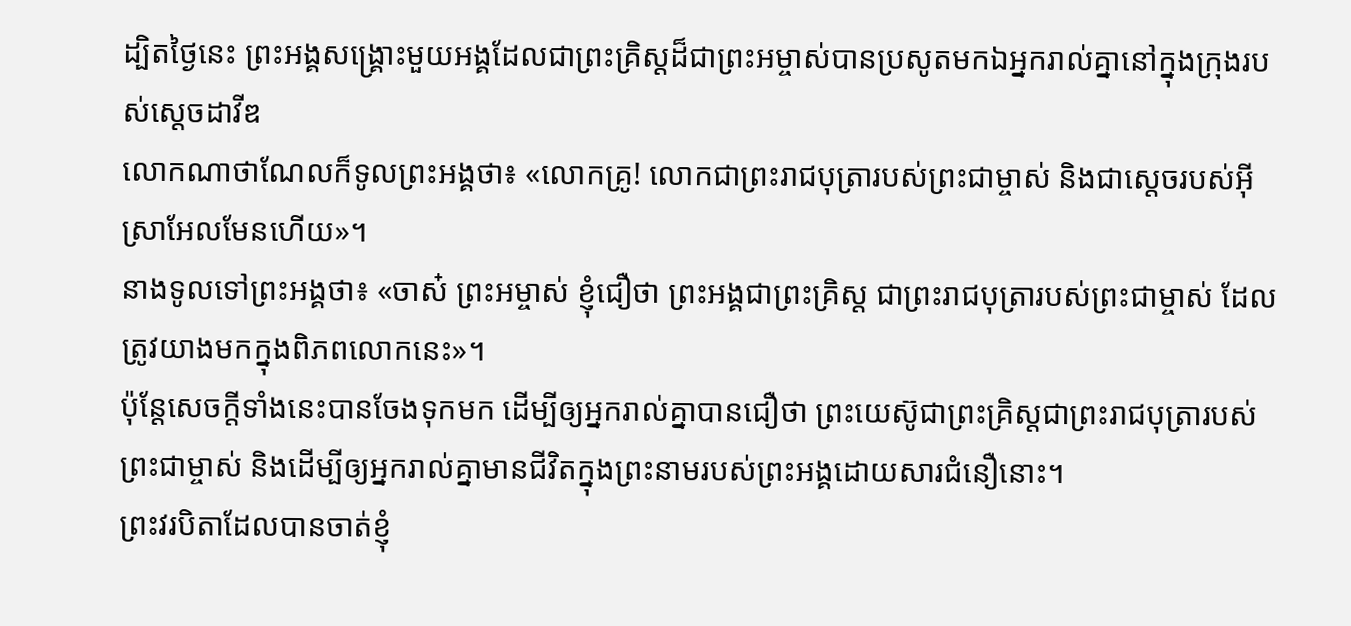ដ្បិតថ្ងៃនេះ ព្រះអង្គសង្គ្រោះមួយអង្គដែលជាព្រះគ្រិស្ដដ៏ជាព្រះអម្ចាស់បានប្រសូតមកឯអ្នករាល់គ្នានៅក្នុងក្រុងរបស់ស្ដេចដាវីឌ
លោកណាថាណែលក៏ទូលព្រះអង្គថា៖ «លោកគ្រូ! លោកជាព្រះរាជបុត្រារបស់ព្រះជាម្ចាស់ និងជាស្តេចរបស់អ៊ីស្រាអែលមែនហើយ»។
នាងទូលទៅព្រះអង្គថា៖ «ចាស៎ ព្រះអម្ចាស់ ខ្ញុំជឿថា ព្រះអង្គជាព្រះគ្រិស្ដ ជាព្រះរាជបុត្រារបស់ព្រះជាម្ចាស់ ដែលត្រូវយាងមកក្នុងពិភពលោកនេះ»។
ប៉ុន្ដែសេចក្ដីទាំងនេះបានចែងទុកមក ដើម្បីឲ្យអ្នករាល់គ្នាបានជឿថា ព្រះយេស៊ូជាព្រះគ្រិស្ដជាព្រះរាជបុត្រារបស់ព្រះជាម្ចាស់ និងដើម្បីឲ្យអ្នករាល់គ្នាមានជីវិតក្នុងព្រះនាមរបស់ព្រះអង្គដោយសារជំនឿនោះ។
ព្រះវរបិតាដែលបានចាត់ខ្ញុំ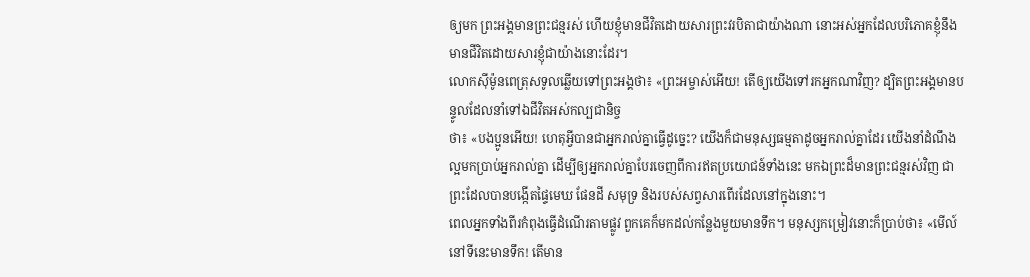ឲ្យមក ព្រះអង្គមានព្រះជន្មរស់ ហើយខ្ញុំមានជីវិតដោយសារព្រះវរបិតាជាយ៉ាងណា នោះអស់អ្នកដែលបរិភោគខ្ញុំនឹងមានជីវិតដោយសារខ្ញុំជាយ៉ាងនោះដែរ។
លោកស៊ីម៉ូនពេត្រុសទូលឆ្លើយទៅព្រះអង្គថា៖ «ព្រះអម្ចាស់អើយ! តើឲ្យយើងទៅរកអ្នកណាវិញ? ដ្បិតព្រះអង្គមានបន្ទូលដែលនាំទៅឯជីវិតអស់កល្បជានិច្ច
ថា៖ «បងប្អូនអើយ! ហេតុអ្វីបានជាអ្នករាល់គ្នាធ្វើដូច្នេះ? យើងក៏ជាមនុស្សធម្មតាដូចអ្នករាល់គ្នាដែរ យើងនាំដំណឹងល្អមកប្រាប់អ្នករាល់គ្នា ដើម្បីឲ្យអ្នករាល់គ្នាបែរចេញពីការឥតប្រយោជន៍ទាំងនេះ មកឯព្រះដ៏មានព្រះជន្មរស់វិញ ជាព្រះដែលបានបង្កើតផ្ទៃមេឃ ផែនដី សមុទ្រ និងរបស់សព្វសារពើរដែលនៅក្នុងនោះ។
ពេលអ្នកទាំងពីរកំពុងធ្វើដំណើរតាមផ្លូវ ពួកគេក៏មកដល់កន្លែងមួយមានទឹក។ មនុស្សកម្រៀវនោះក៏ប្រាប់ថា៖ «មើល៍ នៅទីនេះមានទឹក! តើមាន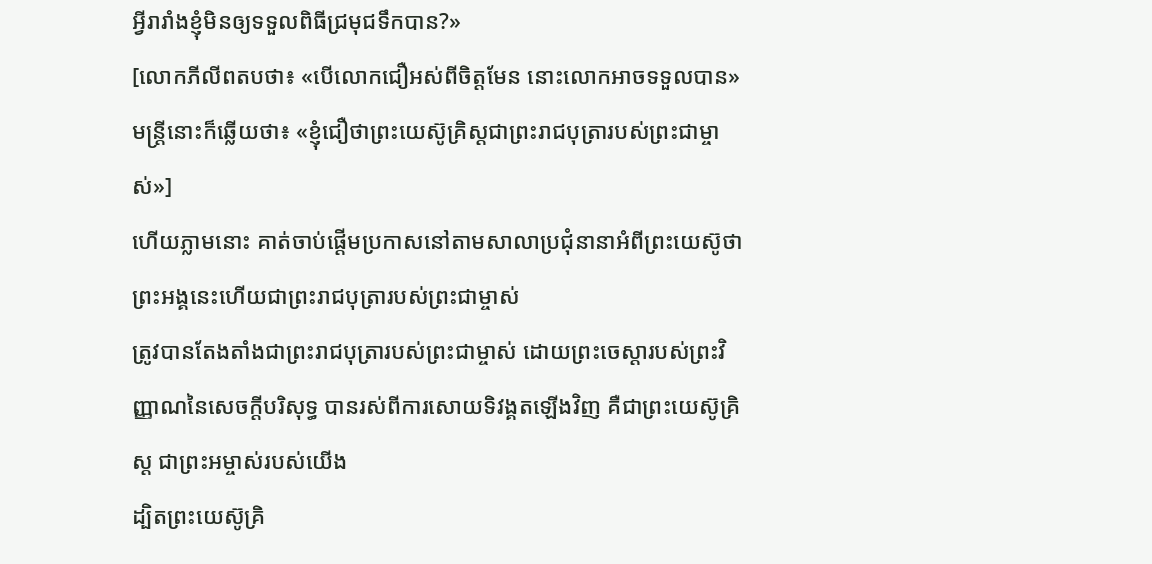អ្វីរារាំងខ្ញុំមិនឲ្យទទួលពិធីជ្រមុជទឹកបាន?»
[លោកភីលីពតបថា៖ «បើលោកជឿអស់ពីចិត្ដមែន នោះលោកអាចទទួលបាន» មន្ដ្រីនោះក៏ឆ្លើយថា៖ «ខ្ញុំជឿថាព្រះយេស៊ូគិ្រស្ដជាព្រះរាជបុត្រារបស់ព្រះជាម្ចាស់»]
ហើយភ្លាមនោះ គាត់ចាប់ផ្ដើមប្រកាសនៅតាមសាលាប្រជុំនានាអំពីព្រះយេស៊ូថា ព្រះអង្គនេះហើយជាព្រះរាជបុត្រារបស់ព្រះជាម្ចាស់
ត្រូវបានតែងតាំងជាព្រះរាជបុត្រារបស់ព្រះជាម្ចាស់ ដោយព្រះចេស្ដារបស់ព្រះវិញ្ញាណនៃសេចក្ដីបរិសុទ្ធ បានរស់ពីការសោយទិវង្គតឡើងវិញ គឺជាព្រះយេស៊ូគ្រិស្ដ ជាព្រះអម្ចាស់របស់យើង
ដ្បិតព្រះយេស៊ូគ្រិ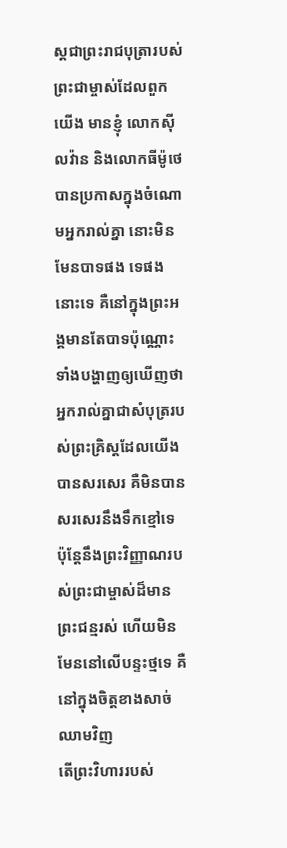ស្ដជាព្រះរាជបុត្រារបស់ព្រះជាម្ចាស់ដែលពួកយើង មានខ្ញុំ លោកស៊ីលវ៉ាន និងលោកធីម៉ូថេបានប្រកាសក្នុងចំណោមអ្នករាល់គ្នា នោះមិនមែនបាទផង ទេផងនោះទេ គឺនៅក្នុងព្រះអង្គមានតែបាទប៉ុណ្ណោះ
ទាំងបង្ហាញឲ្យឃើញថា អ្នករាល់គ្នាជាសំបុត្ររបស់ព្រះគ្រិស្ដដែលយើងបានសរសេរ គឺមិនបានសរសេរនឹងទឹកខ្មៅទេ ប៉ុន្ដែនឹងព្រះវិញ្ញាណរបស់ព្រះជាម្ចាស់ដ៏មានព្រះជន្មរស់ ហើយមិនមែននៅលើបន្ទះថ្មទេ គឺនៅក្នុងចិត្ដខាងសាច់ឈាមវិញ
តើព្រះវិហាររបស់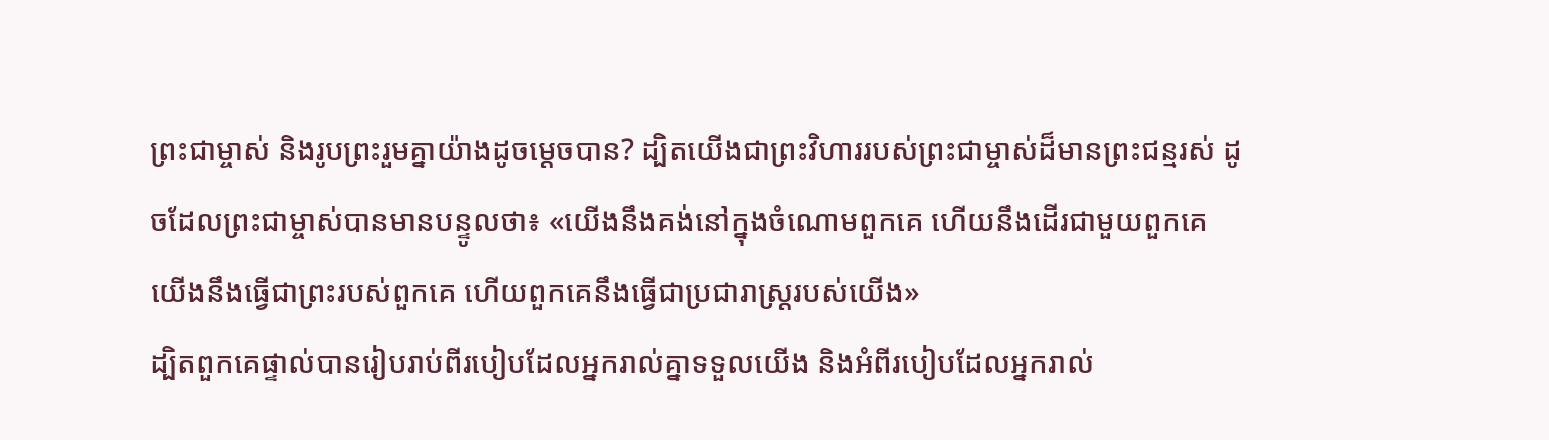ព្រះជាម្ចាស់ និងរូបព្រះរួមគ្នាយ៉ាងដូចម្ដេចបាន? ដ្បិតយើងជាព្រះវិហាររបស់ព្រះជាម្ចាស់ដ៏មានព្រះជន្មរស់ ដូចដែលព្រះជាម្ចាស់បានមានបន្ទូលថា៖ «យើងនឹងគង់នៅក្នុងចំណោមពួកគេ ហើយនឹងដើរជាមួយពួកគេ យើងនឹងធ្វើជាព្រះរបស់ពួកគេ ហើយពួកគេនឹងធ្វើជាប្រជារាស្រ្ដរបស់យើង»
ដ្បិតពួកគេផ្ទាល់បានរៀបរាប់ពីរបៀបដែលអ្នករាល់គ្នាទទួលយើង និងអំពីរបៀបដែលអ្នករាល់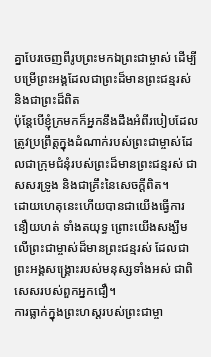គ្នាបែរចេញពីរូបព្រះមកឯព្រះជាម្ចាស់ ដើម្បីបម្រើព្រះអង្គដែលជាព្រះដ៏មានព្រះជន្មរស់ និងជាព្រះដ៏ពិត
ប៉ុន្ដែបើខ្ញុំក្រមកក៏អ្នកនឹងដឹងអំពីរបៀបដែលត្រូវប្រព្រឹត្ដក្នុងដំណាក់របស់ព្រះជាម្ចាស់ដែលជាក្រុមជំនុំរបស់ព្រះដ៏មានព្រះជន្មរស់ ជាសសរទ្រូង និងជាគ្រឹះនៃសេចក្ដីពិត។
ដោយហេតុនេះហើយបានជាយើងធ្វើការនឿយហត់ ទាំងតយុទ្ធ ព្រោះយើងសង្ឃឹមលើព្រះជាម្ចាស់ដ៏មានព្រះជន្មរស់ ដែលជាព្រះអង្គសង្គ្រោះរបស់មនុស្សទាំងអស់ ជាពិសេសរបស់ពួកអ្នកជឿ។
ការធ្លាក់ក្នុងព្រះហស្ដរបស់ព្រះជាម្ចា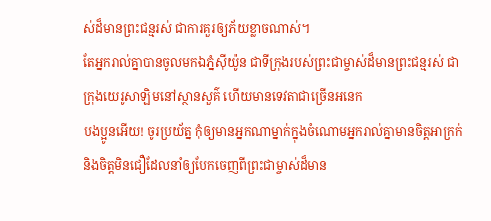ស់ដ៏មានព្រះជន្មរស់ ជាការគួរឲ្យភ័យខ្លាចណាស់។
តែអ្នករាល់គ្នាបានចូលមកឯភ្នំស៊ីយ៉ូន ជាទីក្រុងរបស់ព្រះជាម្ចាស់ដ៏មានព្រះជន្មរស់ ជាក្រុងយេរូសាឡិមនៅស្ថានសួគ៌ ហើយមានទេវតាជាច្រើនអនេក
បងប្អូនអើយ! ចូរប្រយ័ត្ន កុំឲ្យមានអ្នកណាម្នាក់ក្នុងចំណោមអ្នករាល់គ្នាមានចិត្តអាក្រក់ និងចិត្តមិនជឿដែលនាំឲ្យបែកចេញពីព្រះជាម្ចាស់ដ៏មាន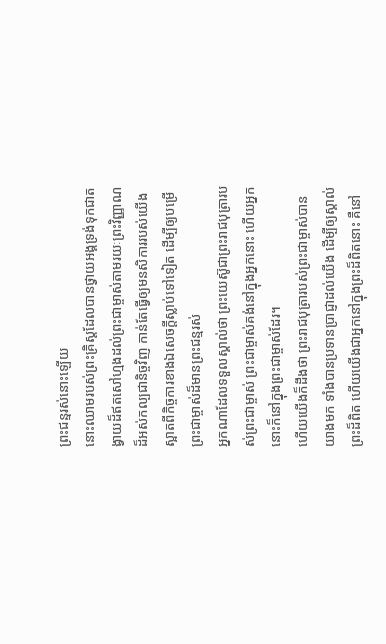ព្រះជន្មរស់នោះឡើយ
នោះឈាមរបស់ព្រះគ្រិស្ដដែលបានថ្វាយអង្គទ្រង់ទុកជាតង្វាយដ៏ឥតសៅហ្មងដល់ព្រះជាម្ចាស់តាមរយៈព្រះវិញ្ញាណដ៏អស់កល្បជានិច្ចវិញ កាន់តែធ្វើឲ្យមនសិការរបស់យើងស្អាតពីកិច្ចការខាងឯសេចក្ដីស្លាប់ទៅទៀត ដើម្បីឲ្យបម្រើព្រះជាម្ចាស់ដ៏មានព្រះជន្មរស់
អ្នកណាដែលទទួលស្គាល់ថា ព្រះយេស៊ូជាព្រះរាជបុត្រារបស់ព្រះជាម្ចាស់ ព្រះជាម្ចាស់គង់នៅក្នុងអ្នកនោះ ហើយអ្នកនោះក៏នៅក្នុងព្រះជាម្ចាស់ដែរ។
ហើយយើងក៏ដឹងថា ព្រះរាជបុត្រារបស់ព្រះជាម្ចាស់បានយាងមក ទាំងបានប្រទានប្រាជ្ញាដល់យើង ដើម្បីឲ្យស្គាល់ព្រះដ៏ពិត ហើយយើងជាអ្នកនៅក្នុងព្រះដ៏ពិតនោះ គឺនៅ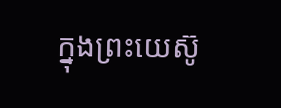ក្នុងព្រះយេស៊ូ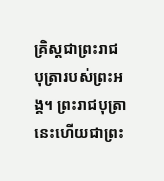គ្រិស្ដជាព្រះរាជបុត្រារបស់ព្រះអង្គ។ ព្រះរាជបុត្រានេះហើយជាព្រះ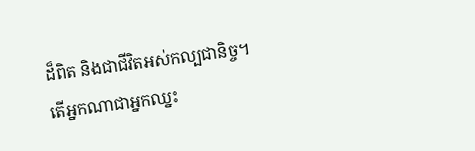ដ៏ពិត និងជាជីវិតអស់កល្បជានិច្ច។
តើអ្នកណាជាអ្នកឈ្នះ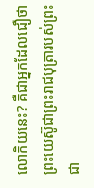លោកិយនេះ? គឺជាអ្នកដែលជឿថា ព្រះយេស៊ូជាព្រះរាជបុត្រារបស់ព្រះជា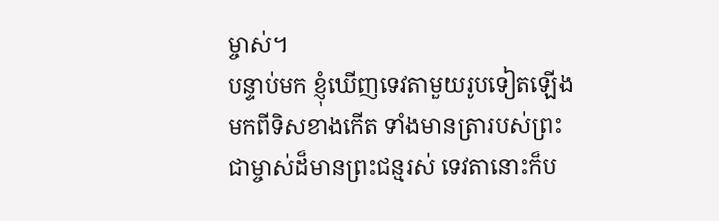ម្ចាស់។
បន្ទាប់មក ខ្ញុំឃើញទេវតាមួយរូបទៀតឡើងមកពីទិសខាងកើត ទាំងមានត្រារបស់ព្រះជាម្ចាស់ដ៏មានព្រះជន្មរស់ ទេវតានោះក៏ប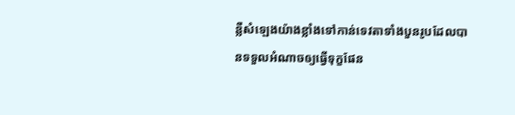ន្លឺសំឡេងយ៉ាងខ្លាំងទៅកាន់ទេវតាទាំងបួនរូបដែលបានទទួលអំណាចឲ្យធ្វើទុក្ខផែន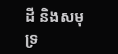ដី និងសមុទ្រ